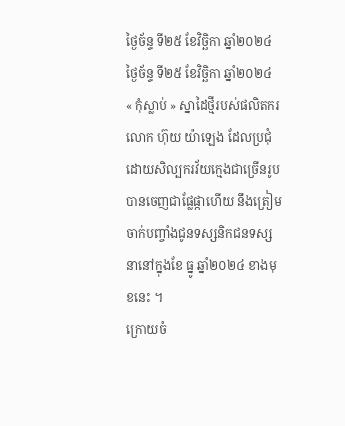ថ្ងៃច័ន្ទ ទី២៥ ខែវិច្ឆិកា ឆ្នាំ២០២៤
ថ្ងៃច័ន្ទ ទី២៥ ខែវិច្ឆិកា ឆ្នាំ២០២៤
« កុំស្លាប់ » ស្នាដៃថ្មីរបស់ផលិតករលោក ហ៊ុយ យ៉ាឡេង ដែលប្រជុំដោយសិល្បករវ័យក្មេងជាច្រើនរូបបានចេញជាផ្លែផ្កាហើយ នឹងត្រៀមចាក់បញ្ចាំងជូនទស្សនិកជនទស្សនានៅក្នុងខែ ធ្នូ ឆ្នាំ២០២៤ ខាងមុខនេះ ។
ក្រោយចំ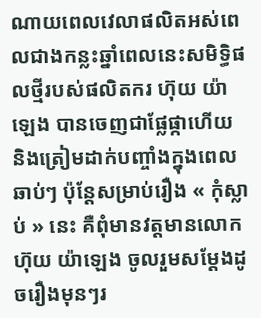ណាយពេលវេលាផលិតអស់ពេលជាងកន្លះឆ្នាំពេលនេះសមិទ្ធិផលថ្មីរបស់ផលិតករ ហ៊ុយ យ៉ាឡេង បានចេញជាផ្លែផ្កាហើយ និងត្រៀមដាក់បញ្ចាំងក្នុងពេលឆាប់ៗ ប៉ុន្តែសម្រាប់រឿង « កុំស្លាប់ » នេះ គឺពុំមានវត្តមានលោក ហ៊ុយ យ៉ាឡេង ចូលរួមសម្តែងដូចរឿងមុនៗរ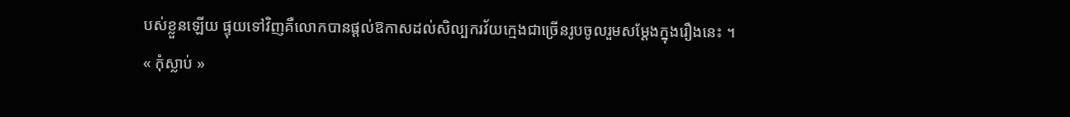បស់ខ្លួនឡើយ ផ្ទុយទៅវិញគឺលោកបានផ្តល់ឱកាសដល់សិល្បករវ័យក្មេងជាច្រើនរូបចូលរួមសម្តែងក្នុងរឿងនេះ ។
« កុំស្លាប់ »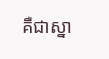គឺជាស្នា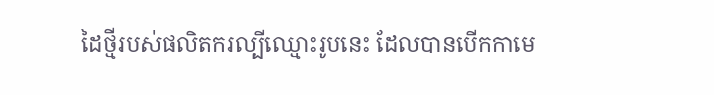ដៃថ្មីរបស់ផលិតករល្បីឈ្មោះរូបនេះ ដែលបានបើកកាមេ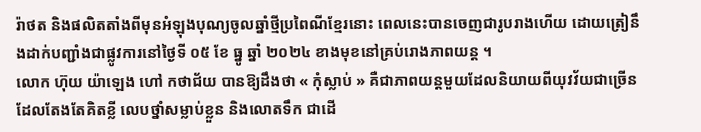រ៉ាថត និងផលិតតាំងពីមុនអំឡុងបុណ្យចូលឆ្នាំថ្មីប្រពៃណីខ្មែរនោះ ពេលនេះបានចេញជារូបរាងហើយ ដោយត្រៀនឹងដាក់បញ្ជាំងជាផ្លូវការនៅថ្ងៃទី ០៥ ខែ ធ្នូ ឆ្នាំ ២០២៤ ខាងមុខនៅគ្រប់រោងភាពយន្ត ។
លោក ហ៊ុយ យ៉ាឡេង ហៅ កថាជ័យ បានឱ្យដឹងថា « កុំស្លាប់ » គឺជាភាពយន្តមួយដែលនិយាយពីយុវវ័យជាច្រើនដែលតែងតែគិតខ្លី លេបថ្នាំសម្លាប់ខ្លួន និងលោតទឹក ជាដើ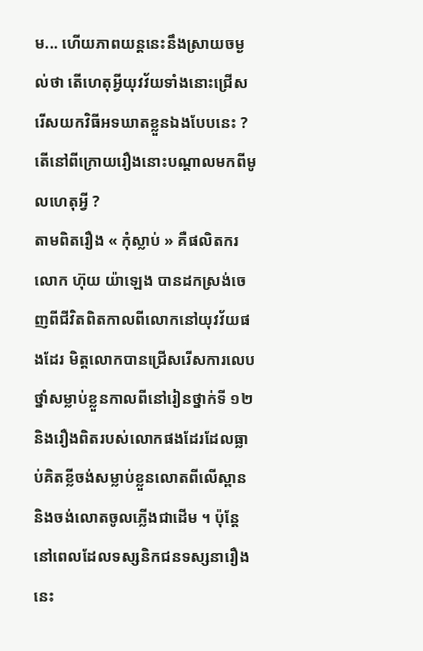ម... ហើយភាពយន្តនេះនឹងស្រាយចម្ងល់ថា តើហេតុអ្វីយុវវ័យទាំងនោះជ្រើសរើសយកវិធីអទឃាតខ្លួនឯងបែបនេះ ? តើនៅពីក្រោយរឿងនោះបណ្តាលមកពីមូលហេតុអ្វី ?
តាមពិតរឿង « កុំស្លាប់ » គឺផលិតករលោក ហ៊ុយ យ៉ាឡេង បានដកស្រង់ចេញពីជីវិតពិតកាលពីលោកនៅយុវវ័យផងដែរ មិត្តលោកបានជ្រើសរើសការលេបថ្នាំសម្លាប់ខ្លួនកាលពីនៅរៀនថ្នាក់ទី ១២ និងរឿងពិតរបស់លោកផងដែរដែលធ្លាប់គិតខ្លីចង់សម្លាប់ខ្លួនលោតពីលើស្ពាន និងចង់លោតចូលភ្លើងជាដើម ។ ប៉ុន្តែនៅពេលដែលទស្សនិកជនទស្សនារឿងនេះ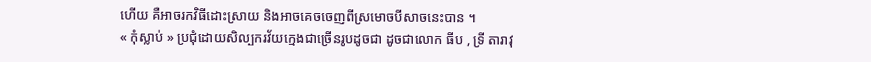ហើយ គឺអាចរកវិធីដោះស្រាយ និងអាចគេចចេញពីស្រមោចបីសាចនេះបាន ។
« កុំស្លាប់ » ប្រជុំដោយសិល្បករវ័យក្មេងជាច្រើនរូបដូចជា ដូចជាលោក ធីប , ទ្រី តារាវុ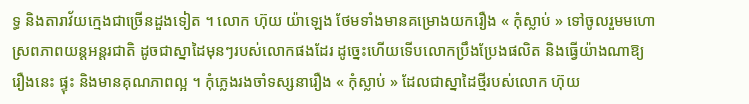ទ្ធ និងតារាវ័យក្មេងជាច្រើនដួងទៀត ។ លោក ហ៊ុយ យ៉ាឡេង ថែមទាំងមានគម្រោងយករឿង « កុំស្លាប់ » ទៅចូលរួមមហោស្រពភាពយន្តអន្តរជាតិ ដូចជាស្នាដៃមុនៗរបស់លោកផងដែរ ដូច្នេះហើយទើបលោកប្រឹងប្រែងផលិត និងធ្វើយ៉ាងណាឱ្យរឿងនេះ ផ្ទុះ និងមានគុណភាពល្អ ។ កុំភ្លេងរងចាំទស្សនារឿង « កុំស្លាប់ » ដែលជាស្នាដៃថ្មីរបស់លោក ហ៊ុយ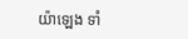យ៉ាឡេង ទាំ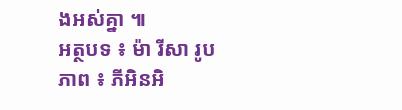ងអស់គ្នា ៕
អត្ថបទ ៖ ម៉ា រីសា រូបភាព ៖ ភីអិនអិ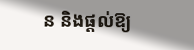ន និងផ្តល់ឱ្យ